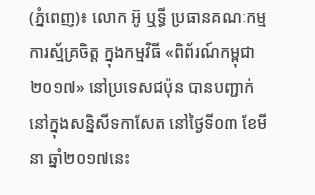(ភ្នំពេញ)៖ លោក អ៊ូ ឬទ្ធី ប្រធានគណៈកម្មការស្ម័គ្រចិត្ត ក្នុងកម្មវិធី «ពិព័រណ៍កម្ពុជា២០១៧» នៅប្រទេសជប៉ុន បានបញ្ជាក់នៅក្នុងសន្និសីទកាសែត នៅថ្ងៃទី០៣ ខែមីនា ឆ្នាំ២០១៧នេះ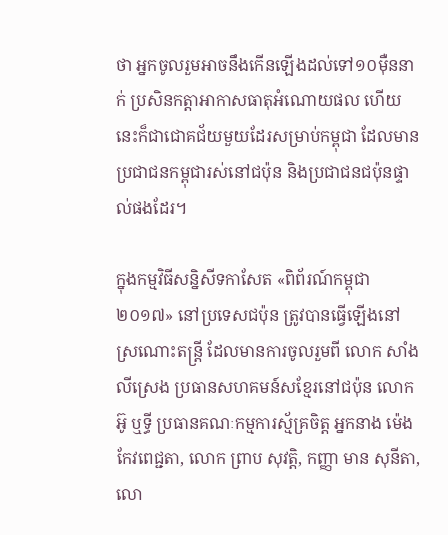ថា អ្នកចូលរួមអាចនឹងកើនឡើងដល់ទៅ១០ម៉ឺននាក់ ប្រសិនកត្តាអាកាសធាតុអំណោយផល ហើយនេះក៏ជាជោគជ័យមួយដែរសម្រាប់កម្ពុជា ដែលមានប្រជាជនកម្ពុជារស់នៅជប៉ុន និងប្រជាជនជប៉ុនផ្ទាល់ផងដែរ។

ក្នុងកម្មវិធីសន្និសីទកាសែត «ពិព័រណ៍កម្ពុជា២០១៧» នៅប្រទេសជប៉ុន ត្រូវបានធ្វើឡើងនៅស្រណោះតន្រ្តី ដែលមានការចូលរួមពី លោក សាំង លីស្រេង ប្រធានសហគមន៍សខ្មែរនៅជប៉ុន លោក អ៊ូ ឬទ្ធី ប្រធានគណៈកម្មការស្ម័គ្រចិត្ត អ្នកនាង ម៉េង កែវពេជ្ជតា, លោក ព្រាប សុវត្តិ, កញ្ញា មាន សុនីតា, លោ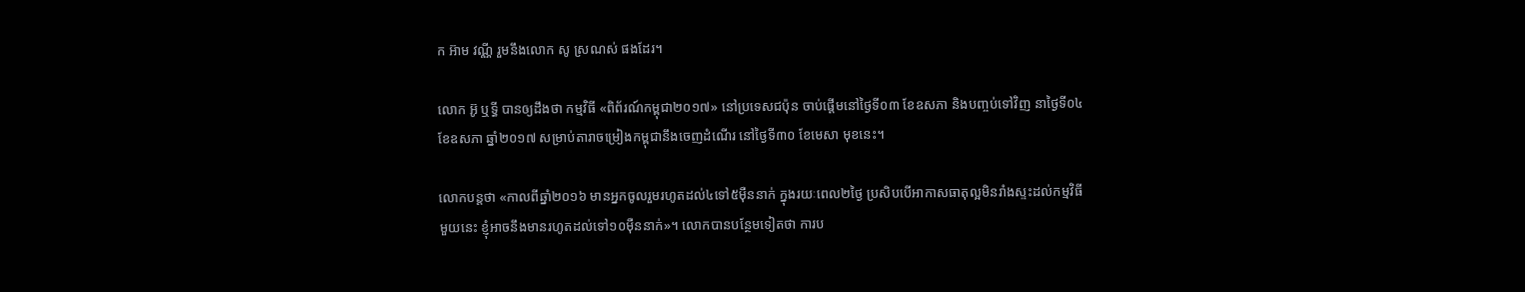ក អ៊ាម វណ្ណី រួមនឹងលោក សូ ស្រណស់ ផងដែរ។

លោក អ៊ូ ឬទ្ធី បានឲ្យដឹងថា កម្មវិធី «ពិព័រណ៍កម្ពុជា២០១៧» នៅប្រទេសជប៉ុន ចាប់ផ្តើមនៅថ្ងៃទី០៣ ខែឧសភា និងបញ្ចប់ទៅវិញ នាថ្ងៃទី០៤ ខែឧសភា ឆ្នាំ២០១៧ សម្រាប់តារាចម្រៀងកម្ពុជានឹងចេញដំណើរ នៅថ្ងៃទី៣០ ខែមេសា មុខនេះ។

លោកបន្តថា «កាលពីឆ្នាំ២០១៦ មានអ្នកចូលរួមរហូតដល់៤ទៅ៥ម៉ឺននាក់ ក្នុងរយៈពេល២ថ្ងៃ ប្រសិបបើអាកាសធាតុល្អមិនរាំងស្ទះដល់កម្មវិធីមួយនេះ ខ្ញុំអាចនឹងមានរហូតដល់ទៅ១០ម៉ឺននាក់»។ លោកបានបន្ថែមទៀតថា ការប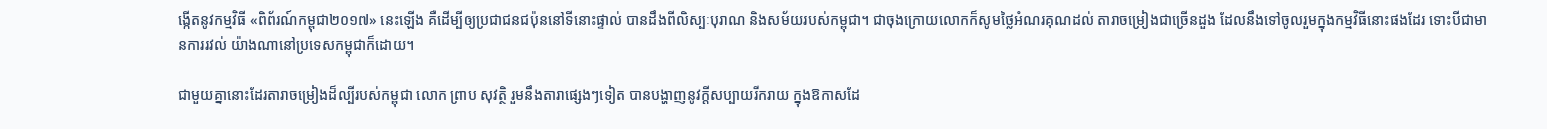ង្កើតនូវកម្មវិធី «ពិព័រណ៍កម្ពុជា២០១៧» នេះឡើង គឺដើម្បីឲ្យប្រជាជនជប៉ុននៅទីនោះផ្ទាល់ បានដឹងពីលិស្បៈបុរាណ និងសម័យរបស់កម្ពុជា។ ជាចុងក្រោយលោកក៏សូមថ្លៃអំណរគុណដល់ តារាចម្រៀងជាច្រើនដួង ដែលនឹងទៅចូលរួមក្នុងកម្មវិធីនោះផងដែរ ទោះបីជាមានការរវល់ យ៉ាងណានៅប្រទេសកម្ពុជាក៏ដោយ។

ជាមួយគ្នានោះដែរតារាចម្រៀងដ៏ល្បីរបស់កម្ពុជា លោក ព្រាប សុវត្ថិ រួមនឹងតារាផ្សេងៗទៀត បានបង្ហាញនូវក្តីសប្បាយរីករាយ ក្នុងឱកាសដែ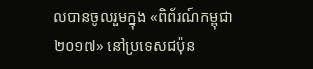លបានចូលរួមក្នុង «ពិព័រណ៍កម្ពុជា២០១៧» នៅប្រទេសជប៉ុន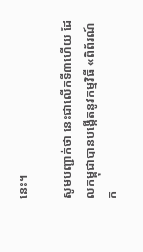នេះ។

សូមបញ្ជាក់ថា នេះជាលើកទី៣ហើយ ដែលកម្ពុជាបានបង្កើតនូវកម្មវិធី «ពិព័រណ៍ក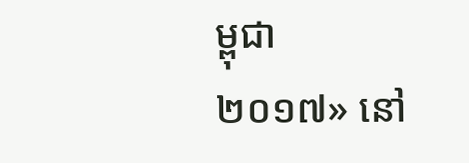ម្ពុជា២០១៧» នៅ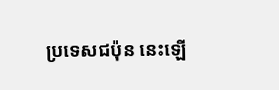ប្រទេសជប៉ុន នេះឡើ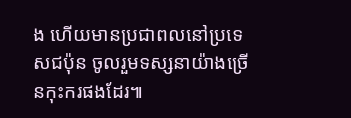ង ហើយមានប្រជាពលនៅប្រទេសជប៉ុន ចូលរួមទស្សនាយ៉ាងច្រើនកុះករផងដែរ៕